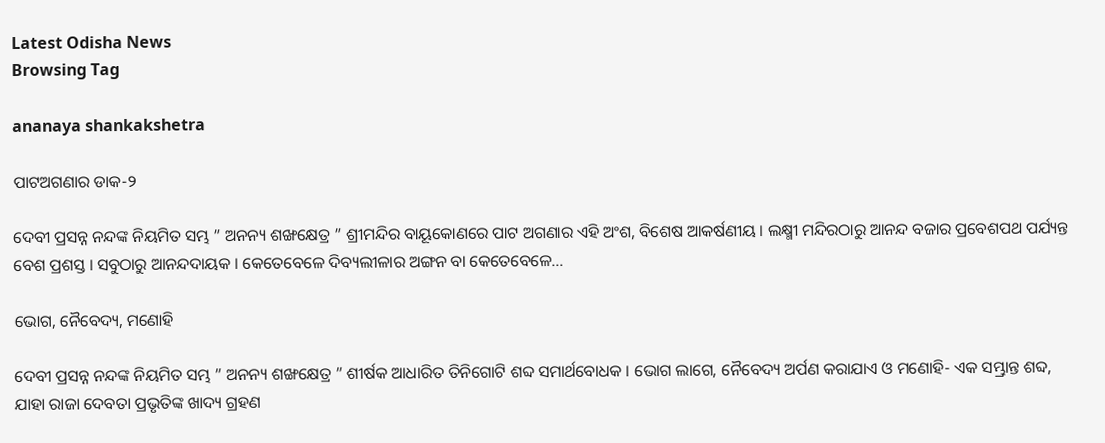Latest Odisha News
Browsing Tag

ananaya shankakshetra

ପାଟଅଗଣାର ଡାକ-୨

ଦେବୀ ପ୍ରସନ୍ନ ନନ୍ଦଙ୍କ ନିୟମିତ ସମ୍ଭ ” ଅନନ୍ୟ ଶଙ୍ଖକ୍ଷେତ୍ର ” ଶ୍ରୀମନ୍ଦିର ବାୟୂକୋଣରେ ପାଟ ଅଗଣାର ଏହି ଅଂଶ, ବିଶେଷ ଆକର୍ଷଣୀୟ । ଲକ୍ଷ୍ମୀ ମନ୍ଦିରଠାରୁ ଆନନ୍ଦ ବଜାର ପ୍ରବେଶପଥ ପର୍ଯ୍ୟନ୍ତ ବେଶ ପ୍ରଶସ୍ତ । ସବୁଠାରୁ ଆନନ୍ଦଦାୟକ । କେତେବେଳେ ଦିବ୍ୟଲୀଳାର ଅଙ୍ଗନ ବା କେତେବେଳେ…

ଭୋଗ, ନୈବେଦ୍ୟ, ମଣୋହି

ଦେବୀ ପ୍ରସନ୍ନ ନନ୍ଦଙ୍କ ନିୟମିତ ସମ୍ଭ ” ଅନନ୍ୟ ଶଙ୍ଖକ୍ଷେତ୍ର ” ଶୀର୍ଷକ ଆଧାରିତ ତିନିଗୋଟି ଶବ୍ଦ ସମାର୍ଥବୋଧକ । ଭୋଗ ଲାଗେ, ନୈବେଦ୍ୟ ଅର୍ପଣ କରାଯାଏ ଓ ମଣୋହି- ଏକ ସମ୍ଭ୍ରାନ୍ତ ଶବ୍ଦ, ଯାହା ରାଜା ଦେବତା ପ୍ରଭୃତିଙ୍କ ଖାଦ୍ୟ ଗ୍ରହଣ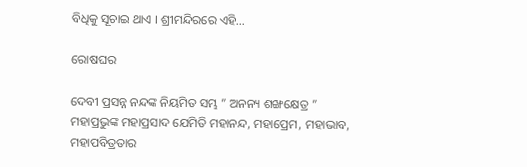ବିଧିକୁ ସୂଚାଇ ଥାଏ । ଶ୍ରୀମନ୍ଦିରରେ ଏହି…

ରୋଷଘର

ଦେବୀ ପ୍ରସନ୍ନ ନନ୍ଦଙ୍କ ନିୟମିତ ସମ୍ଭ ” ଅନନ୍ୟ ଶଙ୍ଖକ୍ଷେତ୍ର ”  ମହାପ୍ରଭୁଙ୍କ ମହାପ୍ରସାଦ ଯେମିତି ମହାନନ୍ଦ, ମହାପ୍ରେମ, ମହାଭାବ, ମହାପବିତ୍ରତାର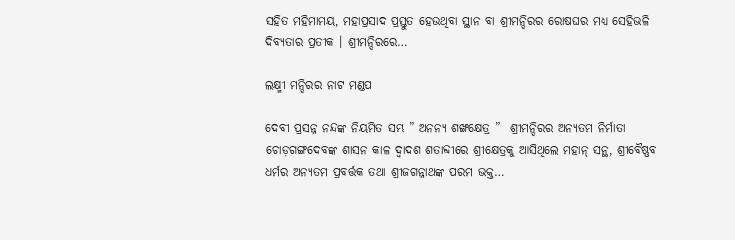ସହିତ ମହିମାମୟ, ମହାପ୍ରସାଦ ପ୍ରସ୍ତୁତ ହେଉଥିବା ସ୍ଥାନ ବା ଶ୍ରୀମନ୍ଦିରର ରୋଷଘର ମଧ୍ୟ ସେହିଭଳି ଦିବ୍ୟତାର ପ୍ରତୀକ । ଶ୍ରୀମନ୍ଦିରରେ…

ଲକ୍ଷ୍ମୀ ମନ୍ଦିରର ନାଟ ମଣ୍ଡପ

ଦେବୀ ପ୍ରସନ୍ନ ନନ୍ଦଙ୍କ ନିୟମିତ ସମ୍ଭ ” ଅନନ୍ୟ ଶଙ୍ଖକ୍ଷେତ୍ର ”  ଶ୍ରୀମନ୍ଦିରର ଅନ୍ୟତମ ନିର୍ମାତା ଚୋଡ଼ଗଙ୍ଗଦେବଙ୍କ ଶାସନ କାଳ ଦ୍ୱାଦଶ ଶତାବ୍ଦୀରେ ଶ୍ରୀକ୍ଷେତ୍ରକୁ ଆସିଥିଲେ ମହାନ୍ ସନ୍ଥ, ଶ୍ରୀବୈଷ୍ଣବ ଧର୍ମର ଅନ୍ୟତମ ପ୍ରବର୍ତ୍ତକ ତଥା ଶ୍ରୀଜଗନ୍ନାଥଙ୍କ ପରମ ଭକ୍ତ…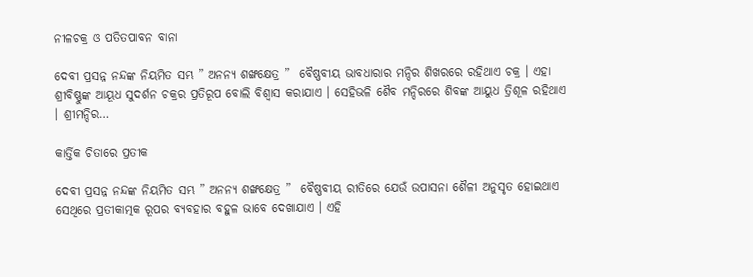ନୀଳଚକ୍ର ଓ ପତିତପାବନ ବାନା

ଦେବୀ ପ୍ରସନ୍ନ ନନ୍ଦଙ୍କ ନିୟମିତ ସମ୍ଭ ” ଅନନ୍ୟ ଶଙ୍ଖକ୍ଷେତ୍ର ”  ବୈଷ୍ଣବୀୟ ଭାବଧାରାର ମନ୍ଦିର ଶିଖରରେ ରହିଥାଏ ଚକ୍ର । ଏହା ଶ୍ରୀବିଷ୍ଣୁଙ୍କ ଆୟୂଧ ସୁଦର୍ଶନ ଚକ୍ରର ପ୍ରତିରୂପ ବୋଲି ବିଶ୍ୱାସ କରାଯାଏ । ସେହିଭଳି ଶୈବ ମନ୍ଦିରରେ ଶିବଙ୍କ ଆୟୁଧ ତ୍ରିଶୂଳ ରହିଥାଏ । ଶ୍ରୀମନ୍ଦିର…

କାର୍ତ୍ତିକ ଚିତାରେ ପ୍ରତୀକ

ଦେବୀ ପ୍ରସନ୍ନ ନନ୍ଦଙ୍କ ନିୟମିତ ସମ୍ଭ ” ଅନନ୍ୟ ଶଙ୍ଖକ୍ଷେତ୍ର ”  ବୈଷ୍ଣବୀୟ ରୀତିରେ ଯେଉଁ ଉପାସନା ଶୈଳୀ ଅନୁସୃତ ହୋଇଥାଏ ସେଥିରେ ପ୍ରତୀକାତ୍ମକ ରୂପର ବ୍ୟବହାର ବହୁଳ ଭାବେ ଦେଖାଯାଏ । ଏହି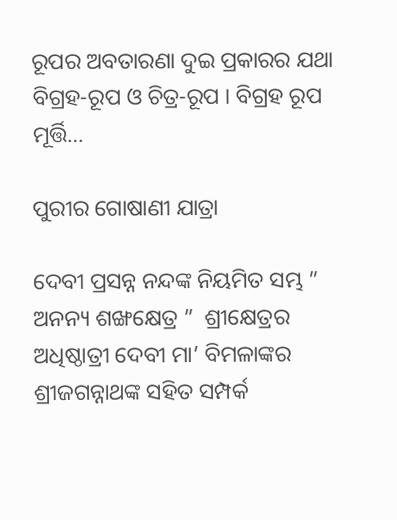ରୂପର ଅବତାରଣା ଦୁଇ ପ୍ରକାରର ଯଥା ବିଗ୍ରହ-ରୂପ ଓ ଚିତ୍ର-ରୂପ । ବିଗ୍ରହ ରୂପ ମୂର୍ତ୍ତି…

ପୁରୀର ଗୋଷାଣୀ ଯାତ୍ରା

ଦେବୀ ପ୍ରସନ୍ନ ନନ୍ଦଙ୍କ ନିୟମିତ ସମ୍ଭ ” ଅନନ୍ୟ ଶଙ୍ଖକ୍ଷେତ୍ର ”  ଶ୍ରୀକ୍ଷେତ୍ରର ଅଧିଷ୍ଠାତ୍ରୀ ଦେବୀ ମା’ ବିମଳାଙ୍କର ଶ୍ରୀଜଗନ୍ନାଥଙ୍କ ସହିତ ସମ୍ପର୍କ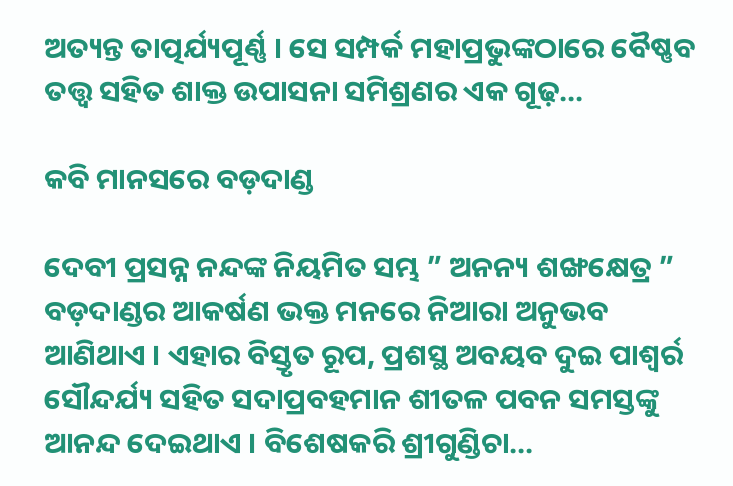ଅତ୍ୟନ୍ତ ତାତ୍ପର୍ଯ୍ୟପୂର୍ଣ୍ଣ । ସେ ସମ୍ପର୍କ ମହାପ୍ରଭୁଙ୍କଠାରେ ବୈଷ୍ଣବ ତତ୍ତ୍ୱ ସହିତ ଶାକ୍ତ ଉପାସନା ସମିଶ୍ରଣର ଏକ ଗୂଢ଼…

କବି ମାନସରେ ବଡ଼ଦାଣ୍ଡ

ଦେବୀ ପ୍ରସନ୍ନ ନନ୍ଦଙ୍କ ନିୟମିତ ସମ୍ଭ ” ଅନନ୍ୟ ଶଙ୍ଖକ୍ଷେତ୍ର ”  ବଡ଼ଦାଣ୍ଡର ଆକର୍ଷଣ ଭକ୍ତ ମନରେ ନିଆରା ଅନୁଭବ ଆଣିଥାଏ । ଏହାର ବିସ୍ତୃତ ରୂପ, ପ୍ରଶସ୍ଥ ଅବୟବ ଦୁଇ ପାଶ୍ୱର୍ର ସୌନ୍ଦର୍ଯ୍ୟ ସହିତ ସଦାପ୍ରବହମାନ ଶୀତଳ ପବନ ସମସ୍ତଙ୍କୁ ଆନନ୍ଦ ଦେଇଥାଏ । ବିଶେଷକରି ଶ୍ରୀଗୁଣ୍ଡିଚା…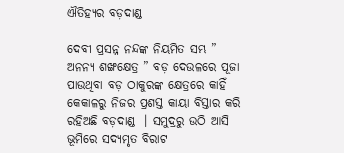ଐତିହ୍ୟର ବଡ଼ଦାଣ୍ଡ

ଦେବୀ ପ୍ରସନ୍ନ ନନ୍ଦଙ୍କ ନିୟମିତ ସମ୍ଭ ” ଅନନ୍ୟ ଶଙ୍ଖକ୍ଷେତ୍ର ” ବଡ଼ ଦେଉଳରେ ପୂଜା ପାଉଥିବା ବଡ଼ ଠାକୁରଙ୍କ କ୍ଷେତ୍ରରେ କାହିଁ କେକାଳରୁ ନିଜର ପ୍ରଶସ୍ତ କାୟା ବିସ୍ତାର କରି ରହିଅଛି ବଡ଼ଦାଣ୍ଡ  । ସମୁଦ୍ରରୁ ଉଠି ଆସି ଭୂମିରେ ସଦ୍ୟମୃତ ବିରାଟ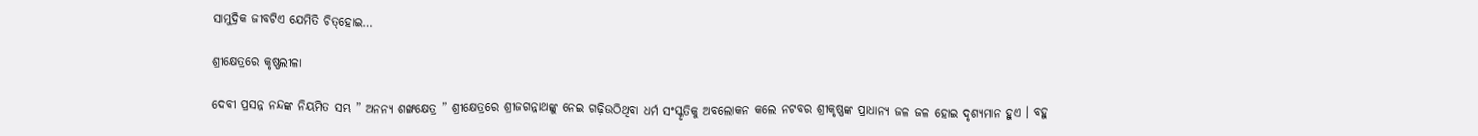ସାମୁଦ୍ରିକ ଜୀବଟିଏ ଯେମିତି ଚିତ୍‌ହୋଇ…

ଶ୍ରୀକ୍ଷେତ୍ରରେ କୃଷ୍ଣଲୀଳା

ଦେବୀ ପ୍ରସନ୍ନ ନନ୍ଦଙ୍କ ନିୟମିତ ସମ୍ଭ ” ଅନନ୍ୟ ଶଙ୍ଖକ୍ଷେତ୍ର ” ଶ୍ରୀକ୍ଷେତ୍ରରେ ଶ୍ରୀଜଗନ୍ନାଥଙ୍କୁ ନେଇ ଗଢ଼ିଉଠିଥିବା ଧର୍ମ ସଂସ୍କୃତିକୁ ଅବଲୋକନ କଲେ ନଟବର ଶ୍ରୀକୃଷ୍ଣଙ୍କ ପ୍ରାଧାନ୍ୟ ଜଳ ଜଳ ହୋଇ ଦୃଶ୍ୟମାନ ହୁଏ । ବହୁ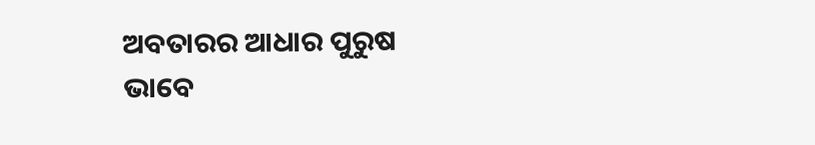ଅବତାରର ଆଧାର ପୁରୁଷ ଭାବେ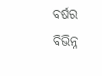ବର୍ଷର ବିଭିନ୍ନ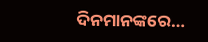ଦିନମାନଙ୍କରେ…